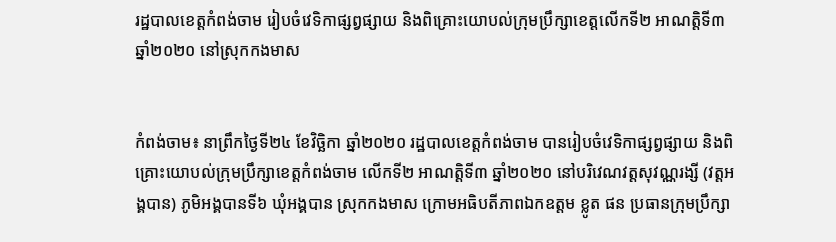រដ្ឋបាលខេត្តកំពង់ចាម រៀបចំវេទិកាផ្សព្វផ្សាយ និងពិគ្រោះយោបល់ក្រុមប្រឹក្សាខេត្តលើកទី២ អាណត្តិទី៣ ឆ្នាំ២០២០ នៅស្រុកកងមាស


កំពង់ចាម៖ នាព្រឹកថ្ងៃទី២៤ ខែវិច្ឆិកា ឆ្នាំ២០២០ រដ្ឋបាលខេត្តកំពង់ចាម បានរៀបចំវេទិកាផ្សព្វផ្សាយ និងពិគ្រោះយោបល់ក្រុមប្រឹក្សាខេត្តកំពង់ចាម លើកទី២ អាណត្តិទី៣ ឆ្នាំ២០២០ នៅបរិវេណវត្តសុវណ្ណរង្សី (វត្តអង្គបាន) ភូមិអង្គបានទី៦ ឃុំអង្គបាន ស្រុកកងមាស ក្រោមអធិបតីភាពឯកឧត្តម ខ្លូត ផន ប្រធានក្រុមប្រឹក្សា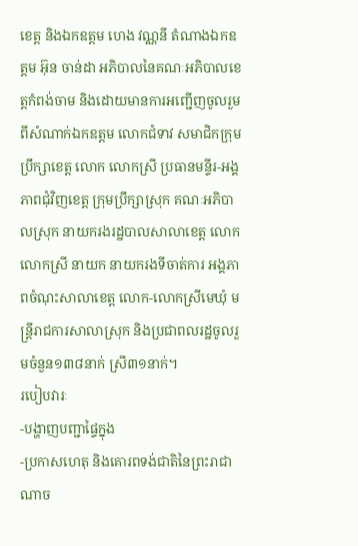ខេត្ត និងឯកឧត្តម ហេង វណ្ណនី តំណាងឯកឧត្តម អ៊ុន ចាន់ដា អភិបាលនៃគណៈអភិបាលខេត្តកំពង់ចាម និងដោយមានការអញ្ជើញចូលរួមពីសំណាក់ឯកឧត្តម លោកជំទាវ សមាជិកក្រុមប្រឹក្សាខេត្ត លោក លោកស្រី ប្រធានមន្ទីរ-អង្គភាពជុំវិញខេត្ត ក្រុមប្រឹក្សាស្រុក គណៈអភិបាលស្រុក នាយករងរដ្ឋបាលសាលាខេត្ត លោក លោកស្រី នាយក នាយករងទីចាត់ការ អង្គភាពចំណុះសាលាខេត្ត លោក-លោកស្រីមេឃុំ មន្រ្តីរាជការសាលាស្រុក និងប្រជាពលរដ្ឋចូលរួមចំនួន១៣៨នាក់ ស្រី៣១នាក់។
របៀបវារៈ
-បង្ហាញបញ្ជាផ្ទៃក្នុង
-ប្រកាសហេតុ និងគោរពទង់ជាតិនៃព្រះរាជាណាច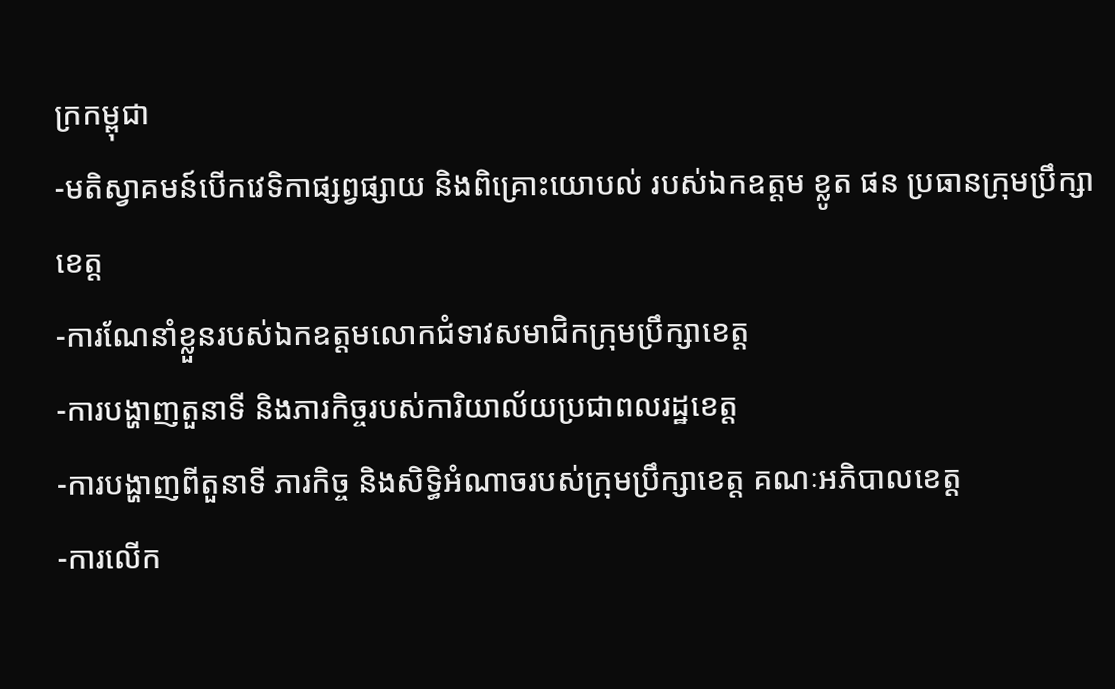ក្រកម្ពុជា
-មតិស្វាគមន៍បើកវេទិកាផ្សព្វផ្សាយ និងពិគ្រោះយោបល់ របស់ឯកឧត្តម ខ្លូត ផន ប្រធានក្រុមប្រឹក្សាខេត្ត
-ការណែនាំខ្លួនរបស់ឯកឧត្តមលោកជំទាវសមាជិកក្រុមប្រឹក្សាខេត្ត
-ការបង្ហាញតួនាទី និងភារកិច្ចរបស់ការិយាល័យប្រជាពលរដ្ឋខេត្ត
-ការបង្ហាញពីតួនាទី ភារកិច្ច និងសិទ្ធិអំណាចរបស់ក្រុមប្រឹក្សាខេត្ត គណៈអភិបាលខេត្ត
-ការលើក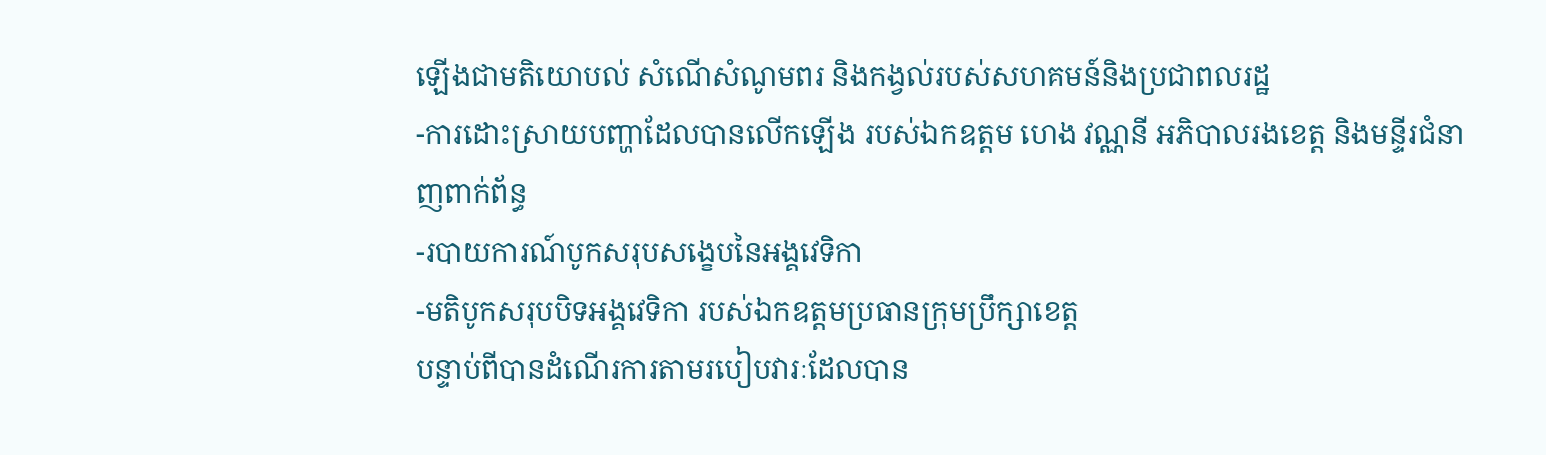ឡើងជាមតិយោបល់ សំណើសំណូមពរ និងកង្វល់របស់សហគមន៍និងប្រជាពលរដ្ឋ
-ការដោះស្រាយបញ្ហាដែលបានលើកឡើង របស់ឯកឧត្តម ហេង វណ្ណនី អភិបាលរងខេត្ត និងមន្ទីរជំនាញពាក់ព័ន្ធ
-របាយការណ៍បូកសរុបសង្ខេបនៃអង្គវេទិកា
-មតិបូកសរុបបិទអង្គវេទិកា របស់ឯកឧត្តមប្រធានក្រុមប្រឹក្សាខេត្ត
បន្ទាប់ពីបានដំណើរការតាមរបៀបវារៈដែលបាន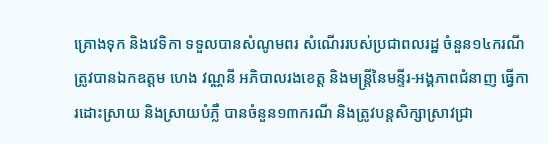គ្រោងទុក និងវេទិកា ទទួលបានសំណូមពរ សំណើររបស់ប្រជាពលរដ្ឋ ចំនួន១៤ករណី ត្រូវបានឯកឧត្តម ហេង វណ្ណនី អភិបាលរងខេត្ត និងមន្ត្រីនៃមន្ទីរ-អង្គភាពជំនាញ ធ្វើការដោះស្រាយ និងស្រាយបំភ្លឺ បានចំនួន១៣ករណី និងត្រូវបន្តសិក្សាស្រាវជ្រា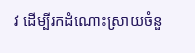វ ដើម្បីរកដំណោះស្រាយចំនួ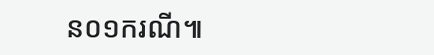ន០១ករណី៕